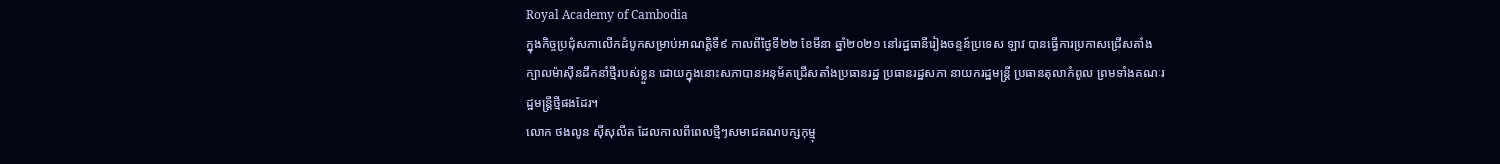Royal Academy of Cambodia
ក្នុងកិច្ចប្រជុំសភាលើកដំបូកសម្រាប់អាណត្តិទី៩ កាលពីថ្ងៃទី២២ ខែមីនា ឆ្នាំ២០២១ នៅរដ្ឋធានីរៀងចន្ទន៍ប្រទេស ឡាវ បានធ្វើការប្រកាសជ្រើសតាំងក្បាលម៉ាស៊ីនដឹកនាំថ្មីរបស់ខ្លួន ដោយក្នុងនោះសភាបានអនុម័តជ្រើសតាំងប្រធានរដ្ឋ ប្រធានរដ្ឋសភា នាយករដ្ឋមន្រ្តី ប្រធានតុលាកំពូល ព្រមទាំងគណៈរដ្ឋមន្រ្តីថ្មីផងដែរ។
លោក ថងលូន ស៊ីសុលីត ដែលកាលពីពេលថ្មីៗសមាជគណបក្សកុម្មុ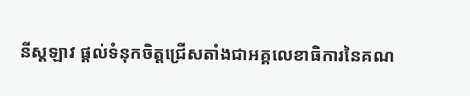នីស្តឡាវ ផ្តល់ទំនុកចិត្តជ្រើសតាំងជាអគ្គលេខាធិការនៃគណ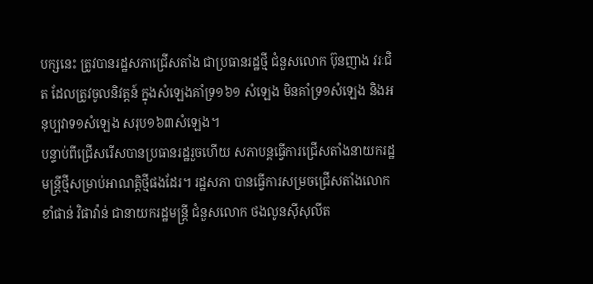បក្សនេះ ត្រូវបានរដ្ឋសភាជ្រើសតាំង ជាប្រធានរដ្ឋថ្មី ជំនួសលោក ប៊ុនញាង វរៈជិត ដែលត្រូវចូលនិវត្តន៍ ក្នុងសំឡេងគាំទ្រ១៦១ សំឡេង មិនគាំទ្រ១សំឡេង និងអនុប្បវាទ១សំឡេង សរុប១៦៣សំឡេង។
បន្ទាប់ពីជ្រើសរើសបានប្រធានរដ្ឋរួចហើយ សភាបន្តធ្វើការជ្រើសតាំងនាយករដ្ឋមន្រ្តីថ្មីសម្រាប់អាណត្តិថ្មីផងដែរ។ រដ្ឋសភា បានធ្វើការសម្រចជ្រើសតាំងលោក ខាំផាន់ វិផាវ៉ាន់ ជានាយករដ្ឋមន្រ្តី ជំនួសលោក ថងលូនស៊ីសុលីត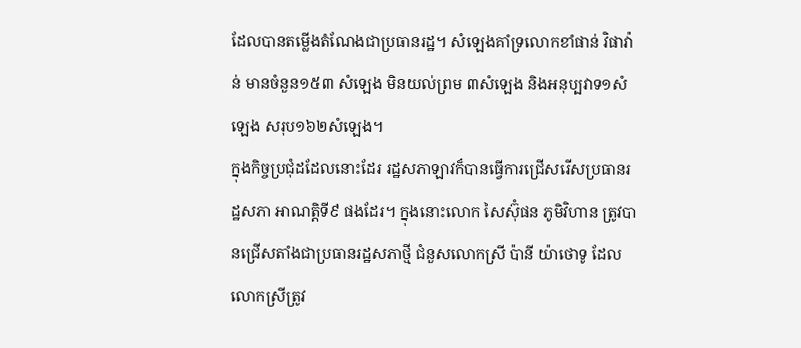ដែលបានតម្លើងតំណែងជាប្រធានរដ្ឋ។ សំឡេងគាំទ្រលោកខាំផាន់ វិផាវ៉ាន់ មានចំនួន១៥៣ សំឡេង មិនយល់ព្រម ៣សំឡេង និងអនុប្បវាទ១សំឡេង សរុប១៦២សំឡេង។
ក្នុងកិច្ចប្រជុំដដែលនោះដែរ រដ្ឋសភាឡាវក៏បានធ្វើការជ្រើសរើសប្រធានរដ្ឋសភា អាណត្តិទី៩ ផងដែរ។ ក្នុងនោះលោក សៃស៊ុំផន ភូមិវិហាន ត្រូវបានជ្រើសតាំងជាប្រធានរដ្ឋសភាថ្មី ជំនួសលោកស្រី ប៉ានី យ៉ាថោទូ ដែលលោកស្រីត្រូវ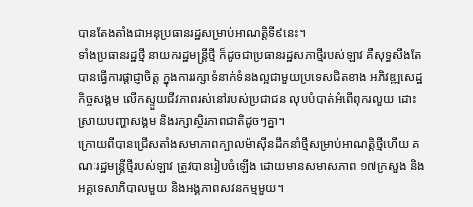បានតែងតាំងជាអនុប្រធានរដ្ឋសម្រាប់អាណត្តិទី៩នេះ។
ទាំងប្រធានរដ្ឋថ្មី នាយករដ្ឋមន្រ្តីថ្មី ក៏ដូចជាប្រធានរដ្ឋសភាថ្មីរបស់ឡាវ គឺសុទ្ធសឹងតែបានធ្វើការផ្តាជ្ញាចិត្ត ក្នុងការរក្សាទំនាក់ទំនងល្អជាមួយប្រទេសជិតខាង អភិវឌ្ឍសេដ្ឋកិច្ចសង្គម លើកស្ទួយជីវភាពរស់នៅរបស់ប្រជាជន លុបបំបាត់អំពើពុករលួយ ដោះស្រាយបញ្ហាសង្គម និងរក្សាស្ថិរភាពជាតិដូចៗគ្នា។
ក្រោយពីបានជ្រើសតាំងសមាភាពក្បាលម៉ាស៊ីនដឹកនាំថ្មីសម្រាប់អាណត្តិថ្មីហើយ គណៈរដ្ឋមន្រ្តីថ្មីរបស់ឡាវ ត្រូវបានរៀបចំឡើង ដោយមានសមាសភាព ១៧ក្រសួង និងអគ្គទេសាភិបាលមួយ និងអង្គភាពសវនកម្មមួយ។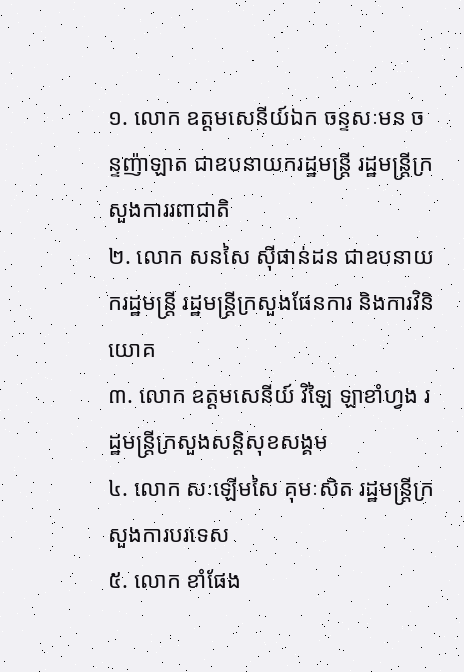១. លោក ឧត្តមសេនីយ៍ឯក ចន្ទសៈមន ចន្ទញ៉ាឡាត ជាឧបនាយករដ្ឋមន្រ្តី រដ្ឋមន្រ្តីក្រសួងការរពាជាតិ
២. លោក សនសៃ ស៊ីផាន់ដន ជាឧបនាយករដ្ឋមន្រ្តី រដ្ឋមន្រ្តីក្រសួងផែនការ និងការវិនិយោគ
៣. លោក ឧត្តមសេនីយ៍ វិឡៃ ឡាខាំហ្វង រដ្ឋមន្រ្តីក្រសួងសន្តិសុខសង្គម
៤. លោក សៈឡើមសៃ គុមៈសិត រដ្ឋមន្រ្តីក្រសួងការបរទេស
៥. លោក ខាំផែង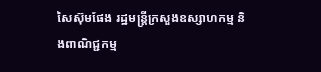សៃស៊ុមផែង រដ្ឋមន្រ្តីក្រសួងឧស្សាហកម្ម និងពាណិជ្ជកម្ម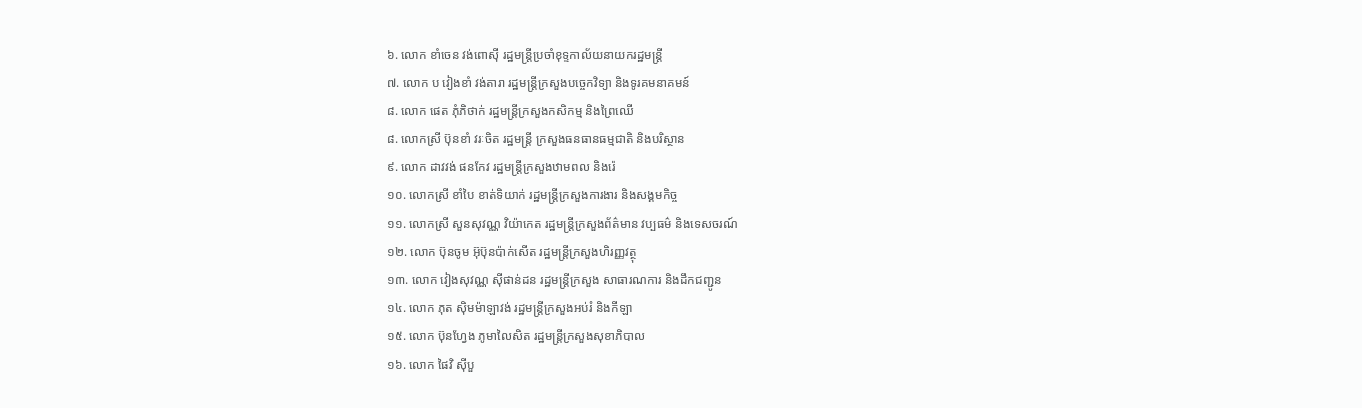៦. លោក ខាំចេន វង់ពោស៊ី រដ្ឋមន្រ្តីប្រចាំខុទ្ទកាល័យនាយករដ្ឋមន្រ្តី
៧. លោក ប វៀងខាំ វង់តារា រដ្ឋមន្រ្តីក្រសួងបច្ចេកវិទ្យា និងទូរគមនាគមន៍
៨. លោក ផេត ភុំភិថាក់ រដ្ឋមន្រ្តីក្រសួងកសិកម្ម និងព្រៃឈើ
៨. លោកស្រី ប៊ុនខាំ វរៈចិត រដ្ឋមន្រ្តី ក្រសួងធនធានធម្មជាតិ និងបរិស្ថាន
៩. លោក ដាវវង់ ផនកែវ រដ្ឋមន្រ្តីក្រសួងឋាមពល និងរ៉េ
១០. លោកស្រី ខាំបៃ ខាត់ទិយាក់ រដ្ឋមន្រ្តីក្រសួងការងារ និងសង្គមកិច្ច
១១. លោកស្រី សួនសុវណ្ណ វិយ៉ាកេត រដ្ឋមន្រ្តីក្រសួងព័ត៌មាន វប្បធម៌ និងទេសចរណ៍
១២. លោក ប៊ុនចូម អ៊ុប៊ុនប៉ាក់សើត រដ្ឋមន្រ្តីក្រសួងហិរញ្ញវត្ថុ
១៣. លោក វៀងសុវណ្ណ ស៊ីផាន់ដន រដ្ឋមន្រ្តីក្រសួង សាធារណការ និងដឹកជញ្ជូន
១៤. លោក ភុត ស៊ិមម៉ាឡាវង់ រដ្ឋមន្រ្តីក្រសួងអប់រំ និងកីឡា
១៥. លោក ប៊ុនហ្វែង ភូមាលៃសិត រដ្ឋមន្រ្តីក្រសួងសុខាភិបាល
១៦. លោក ផៃវិ ស៊ីបួ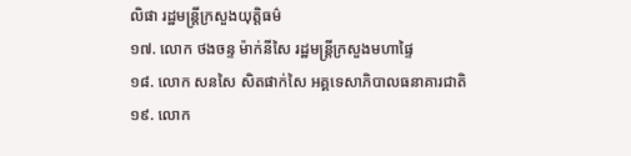លិផា រដ្ឋមន្រ្តីក្រសួងយុត្តិធម៌
១៧. លោក ថងចន្ទ ម៉ាក់នីសៃ រដ្ឋមន្រ្តីក្រសួងមហាផ្ទៃ
១៨. លោក សនសៃ សិតផាក់សៃ អគ្គទេសាភិបាលធនាគារជាតិ
១៩. លោក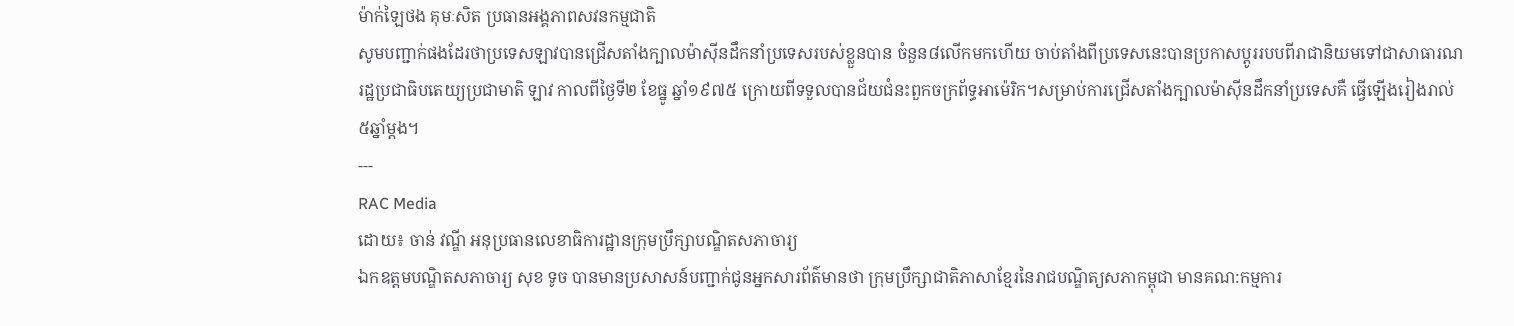ម៉ាក់ឡៃថង គុមៈសិត ប្រធានអង្គភាពសវនកម្មជាតិ
សូមបញ្ជាក់ផងដែរថាប្រទេសឡាវបានជ្រើសតាំងក្បាលម៉ាស៊ីនដឹកនាំប្រទេសរបស់ខ្លួនបាន ចំនួន៨លើកមកហើយ ចាប់តាំងពីប្រទេសនេះបានប្រកាសប្តូររបបពីរាជានិយមទៅជាសាធារណរដ្ឋប្រជាធិបតេយ្យប្រជាមាតិ ឡាវ កាលពីថ្ងៃទី២ ខែធ្នូ ឆ្នាំ១៩៧៥ ក្រោយពីទទួលបានជ័យជំនះពួកចក្រព័ទ្ធអាម៉េរិក។សម្រាប់ការជ្រើសតាំងក្បាលម៉ាស៊ីនដឹកនាំប្រទេសគឺ ធ្វើឡើងរៀងរាល់៥ឆ្នាំម្តង។
---
RAC Media
ដោយ៖ ចាន់ វណ្ឌី អនុប្រធានលេខាធិការដ្ឋានក្រុមប្រឹក្សាបណ្ឌិតសភាចារ្យ
ឯកឧត្តមបណ្ឌិតសភាចារ្យ សុខ ទូច បានមានប្រសាសន៍បញ្ជាក់ជូនអ្នកសារព័ត៌មានថា ក្រុមប្រឹក្សាជាតិភាសាខ្មែរនៃរាជបណ្ឌិត្យសភាកម្ពុជា មានគណ:កម្មការ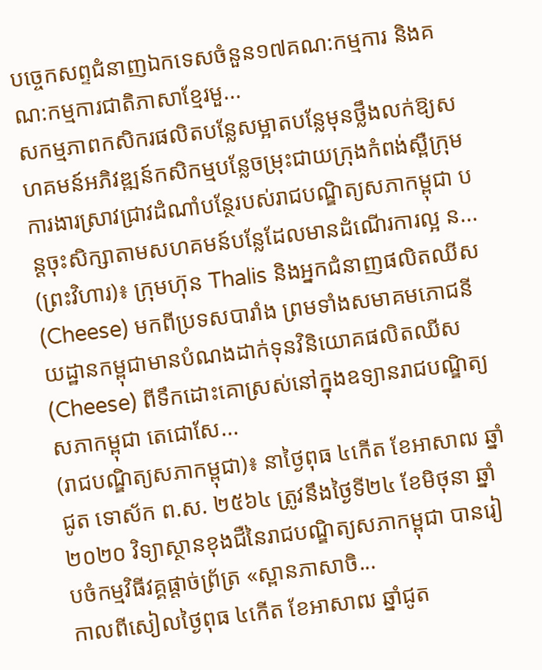បច្ចេកសព្ទជំនាញឯកទេសចំនួន១៧គណ:កម្មការ និងគណ:កម្មការជាតិភាសាខ្មែរមួ...
សកម្មភាពកសិករផលិតបន្លែសម្អាតបន្លែមុនថ្លឹងលក់ឱ្យសហគមន៍អភិវឌ្ឍន៍កសិកម្មបន្លែចម្រុះជាយក្រុងកំពង់ស្ពឺក្រុមការងារស្រាវជ្រាវដំណាំបន្ថែរបស់រាជបណ្ឌិត្យសភាកម្ពុជា បន្តចុះសិក្សាតាមសហគមន៍បន្លែដែលមានដំណើរការល្អ ន...
(ព្រះវិហារ)៖ ក្រុមហ៊ុន Thalis និងអ្នកជំនាញផលិតឈីស (Cheese) មកពីប្រទសបារាំង ព្រមទាំងសមាគមភោជនីយដ្ឋានកម្ពុជាមានបំណងដាក់ទុនវិនិយោគផលិតឈីស (Cheese) ពីទឹកដោះគោស្រស់នៅក្នុងឧទ្យានរាជបណ្ឌិត្យសភាកម្ពុជា តេជោសែ...
(រាជបណ្ឌិត្យសភាកម្ពុជា)៖ នាថ្ងៃពុធ ៤កើត ខែអាសាឍ ឆ្នាំជូត ទោស័ក ព.ស. ២៥៦៤ ត្រូវនឹងថ្ងៃទី២៤ ខែមិថុនា ឆ្នាំ២០២០ វិទ្យាស្ថានខុងជឺនៃរាជបណ្ឌិត្យសភាកម្ពុជា បានរៀបចំកម្មវិធីវគ្គផ្តាច់ព្រ័ត្រ «ស្ពានភាសាចិ...
កាលពីសៀលថ្ងៃពុធ ៤កើត ខែអាសាឍ ឆ្នាំជូត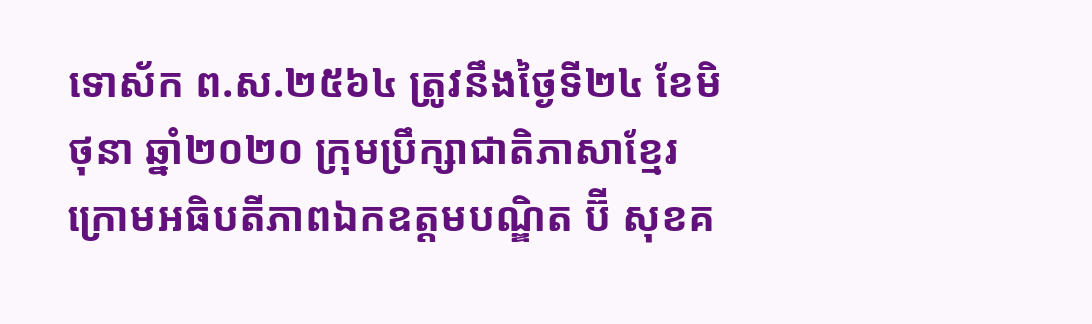ទោស័ក ព.ស.២៥៦៤ ត្រូវនឹងថ្ងៃទី២៤ ខែមិថុនា ឆ្នាំ២០២០ ក្រុមប្រឹក្សាជាតិភាសាខ្មែរ ក្រោមអធិបតីភាពឯកឧត្តមបណ្ឌិត ប៊ី សុខគ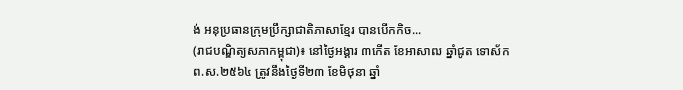ង់ អនុប្រធានក្រុមប្រឹក្សាជាតិភាសាខ្មែរ បានបើកកិច...
(រាជបណ្ឌិត្យសភាកម្ពុជា)៖ នៅថ្ងៃអង្គារ ៣កើត ខែអាសាឍ ឆ្នាំជូត ទោស័ក ព.ស.២៥៦៤ ត្រូវនឹងថ្ងៃទី២៣ ខែមិថុនា ឆ្នាំ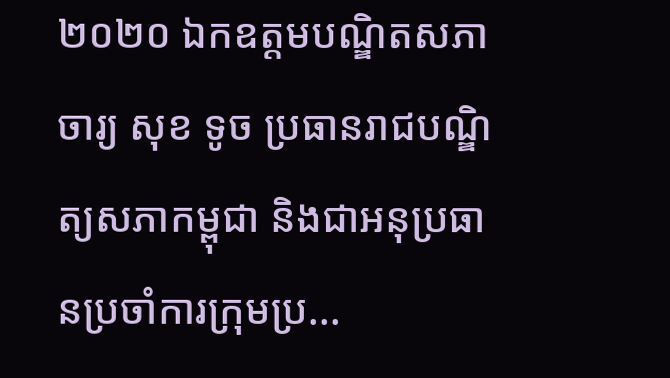២០២០ ឯកឧត្តមបណ្ឌិតសភាចារ្យ សុខ ទូច ប្រធានរាជបណ្ឌិត្យសភាកម្ពុជា និងជាអនុប្រធានប្រចាំការក្រុមប្រ...